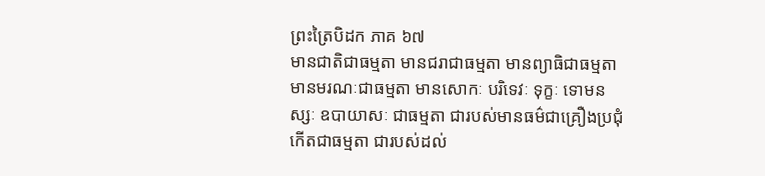ព្រះត្រៃបិដក ភាគ ៦៧
មានជាតិជាធម្មតា មានជរាជាធម្មតា មានព្យាធិជាធម្មតា មានមរណៈជាធម្មតា មានសោកៈ បរិទេវៈ ទុក្ខៈ ទោមនស្សៈ ឧបាយាសៈ ជាធម្មតា ជារបស់មានធម៌ជាគ្រឿងប្រជុំកើតជាធម្មតា ជារបស់ដល់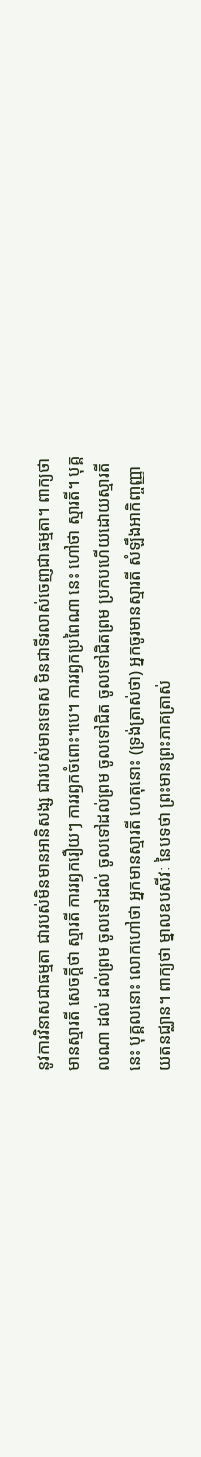នូវការវិនាសជាធម្មតា ជារបស់មិនមានអានិសង្ស ជារបស់មានទោស មិនជាទីរលាស់ចេញជាធម្មតា។ ពាក្យថា មានស្មារតី សេចក្តីថា ស្មារតី ការរឭករឿយៗ ការរឭកចំពោះ។បេ។ ការរឭកប្រពៃណា នេះ ហៅថា ស្មារតី។ បុគ្គលណា ដល់ ដល់ព្រម ចូលទៅដល់ ចូលទៅដល់ព្រម ចូលទៅជិត ចូលទៅជិតព្រម ប្រកបហើយដោយស្មារតីនេះ បុគ្គលនោះ លោកហៅថា អ្នកមានស្មារតី ហេតុនោះ (ទ្រង់ត្រាស់ថា) អ្នកចូរមានស្មារតី សំឡឹងអាកិញ្ចញ្ញាយតនជ្ឈាន។ ពាក្យថា ម្នាលឧបសីវៈ នៃបទថា ព្រះមានព្រះភាគត្រាស់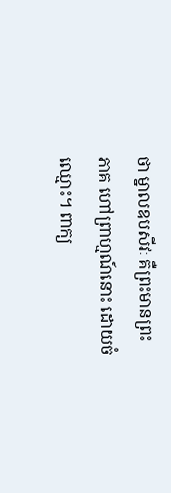ថា ម្នាលឧបសីវៈ គឺព្រះមានព្រះភាគ ហៅព្រាហ្មណ៍នោះ ដោយចំឈ្មោះ។ ពាក្យ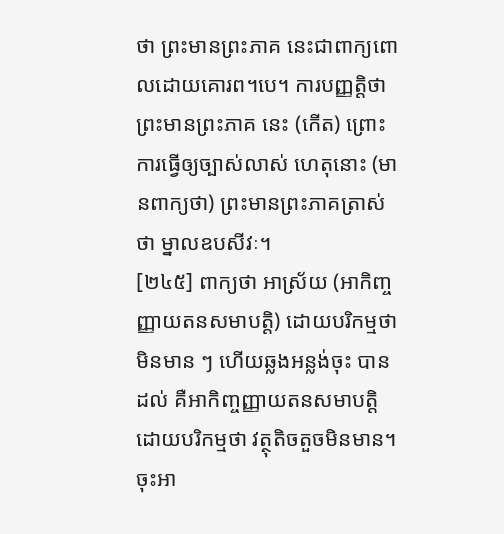ថា ព្រះមានព្រះភាគ នេះជាពាក្យពោលដោយគោរព។បេ។ ការបញ្ញត្តិថា ព្រះមានព្រះភាគ នេះ (កើត) ព្រោះការធ្វើឲ្យច្បាស់លាស់ ហេតុនោះ (មានពាក្យថា) ព្រះមានព្រះភាគត្រាស់ថា ម្នាលឧបសីវៈ។
[២៤៥] ពាក្យថា អាស្រ័យ (អាកិញ្ចញ្ញាយតនសមាបត្តិ) ដោយបរិកម្មថា មិនមាន ៗ ហើយឆ្លងអន្លង់ចុះ បានដល់ គឺអាកិញ្ចញ្ញាយតនសមាបត្តិ ដោយបរិកម្មថា វត្ថុតិចតួចមិនមាន។ ចុះអា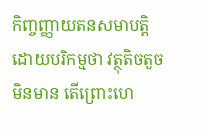កិញ្ចញ្ញាយតនសមាបត្តិ ដោយបរិកម្មថា វត្ថុតិចតួចមិនមាន តើព្រោះហេ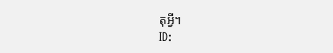តុអ្វី។
ID: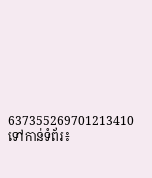637355269701213410
ទៅកាន់ទំព័រ៖